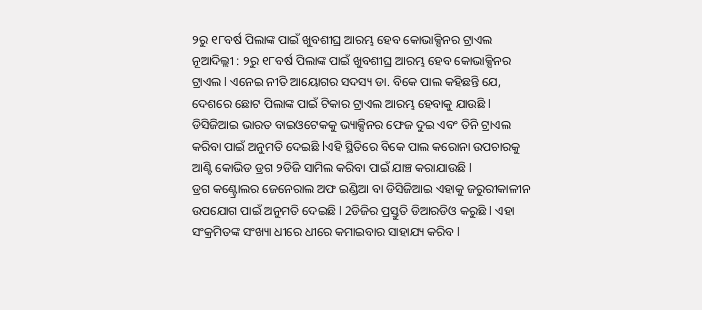୨ରୁ ୧୮ବର୍ଷ ପିଲାଙ୍କ ପାଇଁ ଖୁବଶୀଘ୍ର ଆରମ୍ଭ ହେବ କୋଭାକ୍ସିନର ଟ୍ରାଏଲ
ନୂଆଦିଲ୍ଲୀ : ୨ରୁ ୧୮ବର୍ଷ ପିଲାଙ୍କ ପାଇଁ ଖୁବଶୀଘ୍ର ଆରମ୍ଭ ହେବ କୋଭାକ୍ସିନର ଟ୍ରାଏଲ l ଏନେଇ ନୀତି ଆୟୋଗର ସଦସ୍ୟ ଡା. ବିକେ ପାଲ କହିଛନ୍ତି ଯେ, ଦେଶରେ ଛୋଟ ପିଲାଙ୍କ ପାଇଁ ଟିକାର ଟ୍ରାଏଲ ଆରମ୍ଭ ହେବାକୁ ଯାଉଛି l ଡିସିଜିଆଇ ଭାରତ ବାଇଓଟେକକୁ ଭ୍ୟାକ୍ସିନର ଫେଜ ଦୁଇ ଏବଂ ତିନି ଟ୍ରାଏଲ କରିବା ପାଇଁ ଅନୁମତି ଦେଇଛି lଏହି ସ୍ଥିତିରେ ବିକେ ପାଲ କରୋନା ଉପଚାରକୁ ଆଣ୍ଟି କୋଭିଡ ଡ୍ରଗ ୨ଡିଜି ସାମିଲ କରିବା ପାଇଁ ଯାଞ୍ଚ କରାଯାଉଛି l
ଡ୍ରଗ କଣ୍ଟ୍ରୋଲର ଜେନେରାଲ ଅଫ ଇଣ୍ଡିଆ ବା ଡିସିଜିଆଇ ଏହାକୁ ଜରୁରୀକାଳୀନ ଉପଯୋଗ ପାଇଁ ଅନୁମତି ଦେଇଛି l 2ଡିଜିର ପ୍ରସ୍ତୁତି ଡିଆରଡିଓ କରୁଛି l ଏହା ସଂକ୍ରମିତଙ୍କ ସଂଖ୍ୟା ଧୀରେ ଧୀରେ କମାଇବାର ସାହାଯ୍ୟ କରିବ l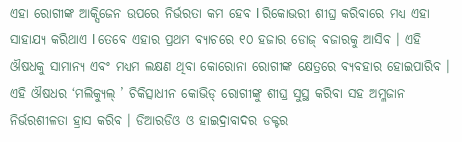ଏହା ରୋଗୀଙ୍କ ଆକ୍ସିଜେନ ଉପରେ ନିର୍ଭରତା କମ ହେବ l ରିକୋଭରୀ ଶୀଘ୍ର କରିବାରେ ମଧ୍ୟ ଏହା ସାହାଯ୍ୟ କରିଥାଏ l ତେବେ ଏହାର ପ୍ରଥମ ବ୍ୟାଚରେ ୧୦ ହଜାର ଡୋଜ୍ ବଜାରକୁ ଆସିବ । ଏହି ଔଷଧକୁ ସାମାନ୍ୟ ଏବଂ ମଧ୍ୟମ ଲକ୍ଷଣ ଥିବା କୋରୋନା ରୋଗୀଙ୍କ କ୍ଷେତ୍ରରେ ବ୍ୟବହାର ହୋଇପାରିବ । ଏହି ଔଷଧର ‘ମଲିକ୍ୟୁଲ୍ ’ ଚିକିତ୍ସାଧୀନ କୋଭିଡ୍ ରୋଗୀଙ୍କୁ ଶୀଘ୍ର ସୁସ୍ଥ କରିବା ସହ ଅମ୍ଳଜାନ ନିର୍ଭରଶୀଳତା ହ୍ରାସ କରିବ । ଡିଆରଡିଓ ଓ ହାଇଦ୍ରାବାଦର ଡକ୍ଟର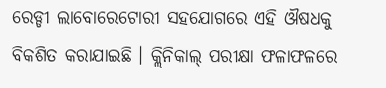ରେଡ୍ଡୀ ଲାବୋରେଟୋରୀ ସହଯୋଗରେ ଏହି ଔଷଧକୁ ବିକଶିତ କରାଯାଇଛି । କ୍ଲିନିକାଲ୍ ପରୀକ୍ଷା ଫଳାଫଳରେ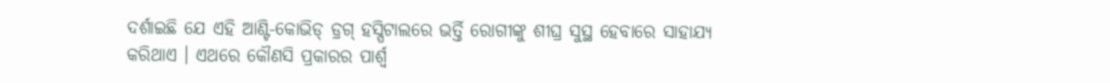ଦର୍ଶାଇଛି ଯେ ଏହି ଆଣ୍ଟି-କୋଭିଡ୍ ଡ୍ରଗ୍ ହସ୍ପିଟାଲରେ ଭର୍ତ୍ତି ରୋଗୀଙ୍କୁ ଶୀଘ୍ର ସୁସ୍ଥ ହେବାରେ ସାହାଯ୍ୟ କରିଥାଏ । ଏଥରେ କୌଣସି ପ୍ରକାରର ପାର୍ଶ୍ବ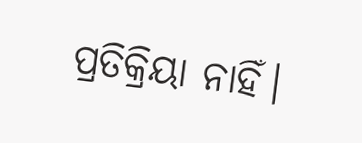ପ୍ରତିକ୍ରିୟା ନାହିଁ।